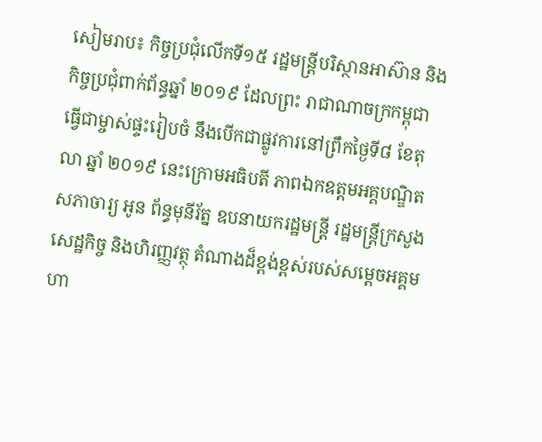សៀមរាប៖ កិច្ចប្រជុំលើកទី១៥ រដ្ឋមន្ត្រីបរិស្ថានអាស៊ាន និងកិច្ចប្រជុំពាក់ព័ន្ធឆ្នាំ ២០១៩ ដែលព្រះ រាជាណាចក្រកម្ពុជា ធ្វើជាម្ចាស់ផ្ទះរៀបចំ នឹងបើកជាផ្លូវការនៅព្រឹកថ្ងៃទី៨ ខែតុលា ឆ្នាំ ២០១៩ នេះក្រោមអធិបតី ភាពឯកឧត្តមអគ្គបណ្ឌិតសភាចារ្យ អូន ព័ន្ធមុនីរ័ត្ន ឧបនាយករដ្ឋមន្ត្រី រដ្ឋមន្ត្រីក្រសួង សេដ្ឋកិច្ច និងហិរញ្ញវត្ថុ តំណាងដ៏ខ្ពង់ខ្ពស់របស់សម្តេចអគ្គមហា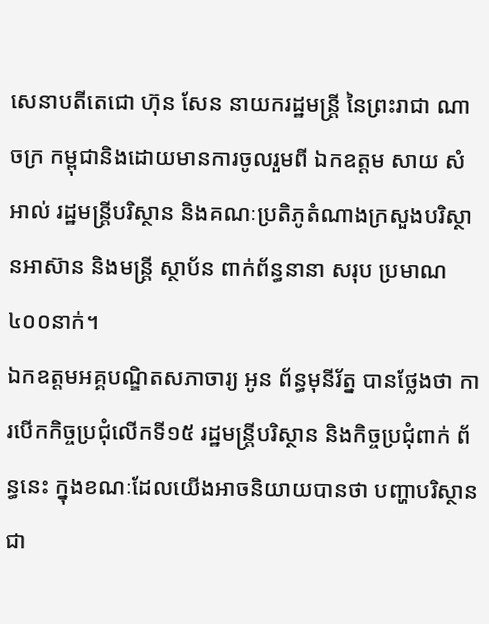សេនាបតីតេជោ ហ៊ុន សែន នាយករដ្ឋមន្ត្រី នៃព្រះរាជា ណាចក្រ កម្ពុជានិងដោយមានការចូលរួមពី ឯកឧត្តម សាយ សំអាល់ រដ្ឋមន្ត្រីបរិស្ថាន និងគណៈប្រតិភូតំណាងក្រសួងបរិស្ថានអាស៊ាន និងមន្ត្រី ស្ថាប័ន ពាក់ព័ន្ធនានា សរុប ប្រមាណ ៤០០នាក់។
ឯកឧត្តមអគ្គបណ្ឌិតសភាចារ្យ អូន ព័ន្ធមុនីរ័ត្ន បានថ្លែងថា ការបើកកិច្ចប្រជុំលើកទី១៥ រដ្ឋមន្ត្រីបរិស្ថាន និងកិច្ចប្រជុំពាក់ ព័ន្ធនេះ ក្នុងខណៈដែលយើងអាចនិយាយបានថា បញ្ហាបរិស្ថាន ជា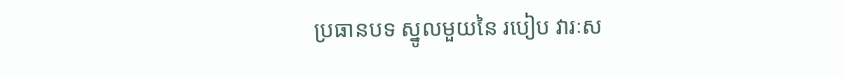ប្រធានបទ ស្នូលមួយនៃ របៀប វារៈស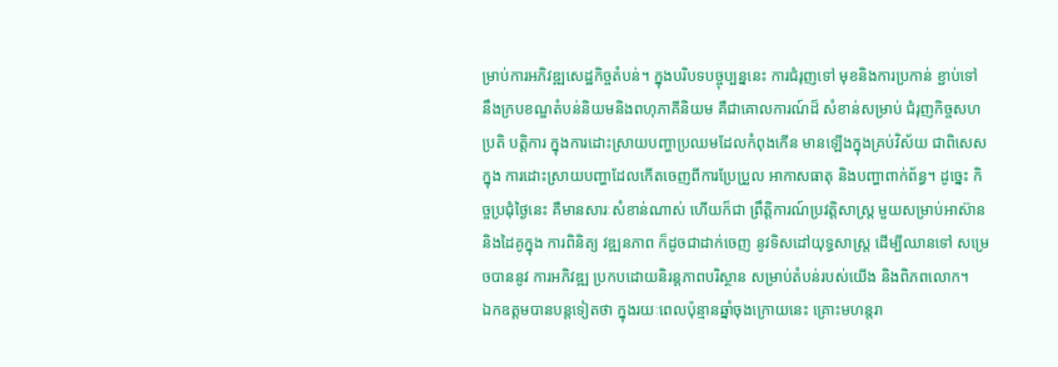ម្រាប់ការអភិវឌ្ឍសេដ្ឋកិច្ចតំបន់។ ក្នុងបរិបទបច្ចុប្បន្ននេះ ការជំរុញទៅ មុខនិងការប្រកាន់ ខ្ជាប់ទៅ នឹងក្របខណ្ឌតំបន់និយមនិងពហុភាគីនិយម គឺជាគោលការណ៍ដ៏ សំខាន់សម្រាប់ ជំរុញកិច្ចសហ ប្រតិ បត្តិការ ក្នុងការដោះស្រាយបញ្ហាប្រឈមដែលកំពុងកើន មានឡើងក្នុងគ្រប់វិស័យ ជាពិសេសក្នុង ការដោះស្រាយបញ្ហាដែលកើតចេញពីការប្រែប្រួល អាកាសធាតុ និងបញ្ហាពាក់ព័ន្ធ។ ដូច្នេះ កិច្ចប្រជុំថ្ងៃនេះ គឺមានសារៈសំខាន់ណាស់ ហើយក៏ជា ព្រឹត្តិការណ៍ប្រវត្តិសាស្ត្រ មួយសម្រាប់អាស៊ាន និងដៃគូក្នុង ការពិនិត្យ វឌ្ឍនភាព ក៏ដូចជាដាក់ចេញ នូវទិសដៅយុទ្ធសាស្ត្រ ដើម្បីឈានទៅ សម្រេចបាននូវ ការអភិវឌ្ឍ ប្រកបដោយនិរន្តភាពបរិស្ថាន សម្រាប់តំបន់របស់យើង និងពិភពលោក។
ឯកឧត្តមបានបន្តទៀតថា ក្នុងរយៈពេលប៉ុន្មានឆ្នាំចុងក្រោយនេះ គ្រោះមហន្តរា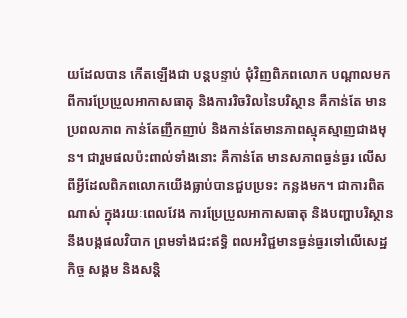យដែលបាន កើតឡើងជា បន្តបន្ទាប់ ជុំវិញពិភពលោក បណ្តាលមកពីការប្រែប្រួលអាកាសធាតុ និងការរិចរិលនៃបរិស្ថាន គឺកាន់តែ មានប្រពលភាព កាន់តែញឹកញាប់ និងកាន់តែមានភាពស្មុគស្មាញជាងមុន។ ជារួមផលប៉ះពាល់ទាំងនោះ គឺកាន់តែ មានសភាពធ្ងន់ធ្ងរ លើសពីអ្វីដែលពិភពលោកយើងធ្លាប់បានជួបប្រទះ កន្លងមក។ ជាការពិត ណាស់ ក្នុងរយៈពេលវែង ការប្រែប្រួលអាកាសធាតុ និងបញ្ហាបរិស្ថាន នឹងបង្កផលវិបាក ព្រមទាំងជះឥទ្ធិ ពលអវិជ្ជមានធ្ងន់ធ្ងរទៅលើសេដ្ឋកិច្ច សង្គម និងសន្តិ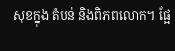សុខក្នុង តំបន់ និងពិភពលោក។ ផ្អែ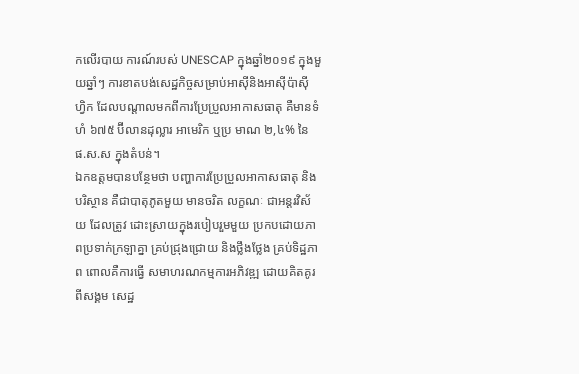កលើរបាយ ការណ៍របស់ UNESCAP ក្នុងឆ្នាំ២០១៩ ក្នុងមួយឆ្នាំៗ ការខាតបង់សេដ្ឋកិច្ចសម្រាប់អាស៊ីនិងអាស៊ីប៉ាស៊ី ហ្វិក ដែលបណ្តាលមកពីការប្រែប្រួលអាកាសធាតុ គឺមានទំហំ ៦៧៥ ប៊ីលានដុល្លារ អាមេរិក ឬប្រ មាណ ២,៤% នៃ ផ.ស.ស ក្នុងតំបន់។
ឯកឧត្តមបានបន្ថែមថា បញ្ហាការប្រែប្រួលអាកាសធាតុ និងបរិស្ថាន គឺជាបាតុភូតមួយ មានចរិត លក្ខណៈ ជាអន្តរវិស័យ ដែលត្រូវ ដោះស្រាយក្នុងរបៀបរួមមួយ ប្រកបដោយភាពប្រទាក់ក្រឡាគ្នា គ្រប់ជ្រុងជ្រោយ និងថ្លឹងថ្លែង គ្រប់ទិដ្ឋភាព ពោលគឺការធ្វើ សមាហរណកម្មការអភិវឌ្ឍ ដោយគិតគូរពីសង្គម សេដ្ឋ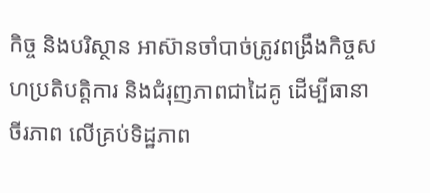កិច្ច និងបរិស្ថាន អាស៊ានចាំបាច់ត្រូវពង្រឹងកិច្ចសហប្រតិបត្តិការ និងជំរុញភាពជាដៃគូ ដើម្បីធានា ចីរភាព លើគ្រប់ទិដ្ឋភាព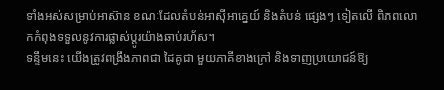ទាំងអស់សម្រាប់អាស៊ាន ខណៈដែលតំបន់អាស៊ីអាគ្នេយ៍ និងតំបន់ ផ្សេងៗ ទៀតលើ ពិភពលោកកំពុងទទួលនូវការផ្លាស់ប្តូរយ៉ាងឆាប់រហ័ស។
ទន្ទឹមនេះ យើងត្រូវពង្រឹងភាពជា ដៃគូជា មួយភាគីខាងក្រៅ និងទាញប្រយោជន៍ឱ្យ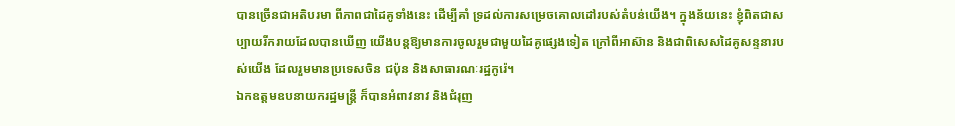បានច្រើនជាអតិបរមា ពីភាពជាដៃគូទាំងនេះ ដើម្បីគាំ ទ្រដល់ការសម្រេចគោលដៅរបស់តំបន់យើង។ ក្នុងន័យនេះ ខ្ញុំពិតជាសប្បាយរីករាយដែលបានឃើញ យើងបន្តឱ្យមានការចូលរួមជាមួយដៃគូផ្សេងទៀត ក្រៅពីអាស៊ាន និងជាពិសេសដៃគូសន្ទនារបស់យើង ដែលរួមមានប្រទេសចិន ជប៉ុន និងសាធារណៈរដ្ឋកូរ៉េ។
ឯកឧត្តមឧបនាយករដ្ឋមន្ត្រី ក៏បានអំពាវនាវ និងជំរុញ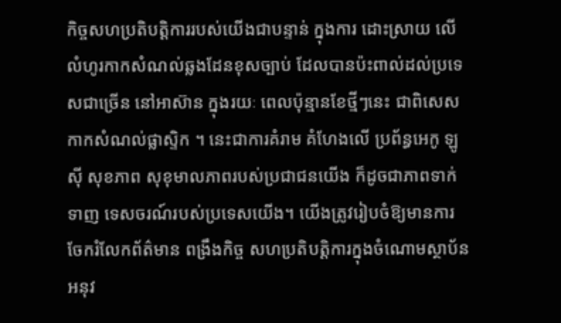កិច្ចសហប្រតិបត្តិការរបស់យើងជាបន្ទាន់ ក្នុងការ ដោះស្រាយ លើលំហូរកាកសំណល់ឆ្លងដែនខុសច្បាប់ ដែលបានប៉ះពាល់ដល់ប្រទេសជាច្រើន នៅអាស៊ាន ក្នុងរយៈ ពេលប៉ុន្មានខែថ្មីៗនេះ ជាពិសេសកាកសំណល់ផ្លាស្ទិក ។ នេះជាការគំរាម គំហែងលើ ប្រព័ន្ធអេកូ ឡូស៊ី សុខភាព សុខុមាលភាពរបស់ប្រជាជនយើង ក៏ដូចជាភាពទាក់ទាញ ទេសចរណ៍របស់ប្រទេសយើង។ យើងត្រូវរៀបចំឱ្យមានការចែករំលែកព័ត៌មាន ពង្រឹងកិច្ច សហប្រតិបត្តិការក្នុងចំណោមស្ថាប័នអនុវ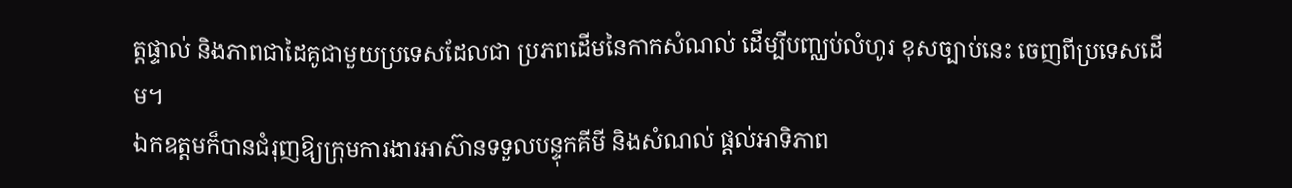ត្តផ្ទាល់ និងភាពជាដៃគូជាមួយប្រទេសដែលជា ប្រភពដើមនៃកាកសំណល់ ដើម្បីបញ្ឈប់លំហូរ ខុសច្បាប់នេះ ចេញពីប្រទេសដើម។
ឯកឧត្តមក៏បានជំរុញឱ្យក្រុមការងារអាស៊ានទទួលបន្ទុកគីមី និងសំណល់ ផ្តល់អាទិភាព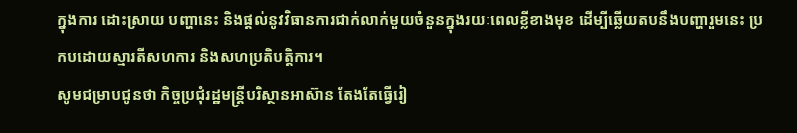ក្នុងការ ដោះស្រាយ បញ្ហានេះ និងផ្តល់នូវវិធានការជាក់លាក់មួយចំនួនក្នុងរយៈពេលខ្លីខាងមុខ ដើម្បីឆ្លើយតបនឹងបញ្ហារួមនេះ ប្រកបដោយស្មារតីសហការ និងសហប្រតិបត្តិការ។
សូមជម្រាបជូនថា កិច្ចប្រជុំរដ្ឋមន្ត្រីបរិស្ថានអាស៊ាន តែងតែធ្វើរៀ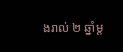ងរាល់ ២ ឆ្នាំម្ត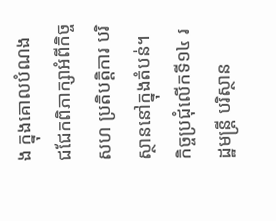ង ក្នុងគោលបំណង ជជែកពិភាក្សាអំពីកិច្ច សហ ប្រតិបត្តិការ បរិស្ថាននៅក្នុងតំបន់។ កិច្ចប្រជុំលើកទី១៤ រដ្ឋមន្រ្តី បរិស្ថាន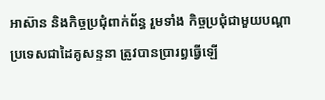អាស៊ាន និងកិច្ចប្រជុំពាក់ព័ន្ធ រួមទាំង កិច្ចប្រជុំជាមួយបណ្តាប្រទេសជាដៃគូសន្ទនា ត្រូវបានប្រារព្ធធ្វើឡើ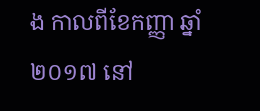ង កាលពីខែកញ្ញា ឆ្នាំ ២០១៧ នៅ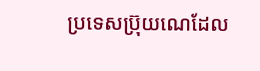ប្រទេសប្រ៊ុយណេដែល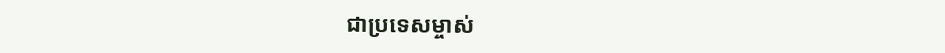ជាប្រទេសម្ចាស់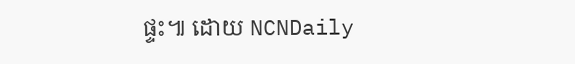ផ្ទះ៕ ដោយ NCNDaily